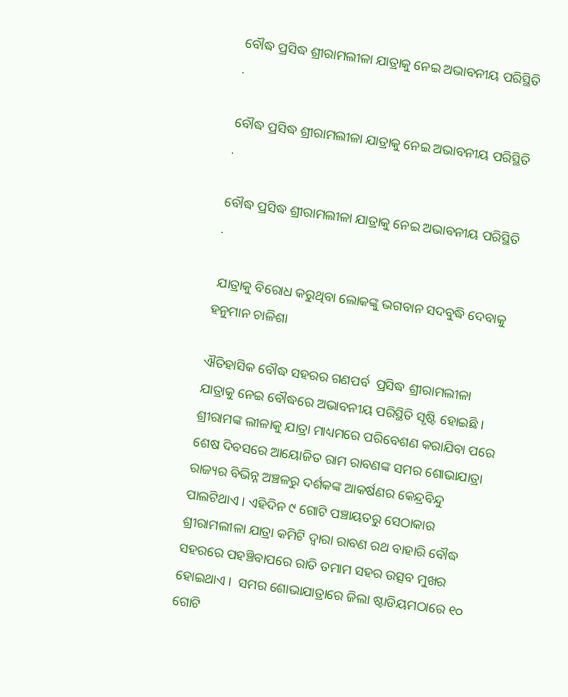ବୌଦ୍ଧ ପ୍ରସିଦ୍ଧ ଶ୍ରୀରାମଲୀଳା ଯାତ୍ରାକୁ ନେଇ ଅଭାବନୀୟ ପରିସ୍ଥିତି .

ବୌଦ୍ଧ ପ୍ରସିଦ୍ଧ ଶ୍ରୀରାମଲୀଳା ଯାତ୍ରାକୁ ନେଇ ଅଭାବନୀୟ ପରିସ୍ଥିତି .

ବୌଦ୍ଧ ପ୍ରସିଦ୍ଧ ଶ୍ରୀରାମଲୀଳା ଯାତ୍ରାକୁ ନେଇ ଅଭାବନୀୟ ପରିସ୍ଥିତି .

 ଯାତ୍ରାକୁ ବିରୋଧ କରୁଥିବା ଲୋକଙ୍କୁ ଭଗବାନ ସଦବୁଦ୍ଧି ଦେବାକୁ ହନୁମାନ ଚାଳିଶା

ଐତିହାସିକ ବୌଦ୍ଧ ସହରର ଗଣପର୍ବ  ପ୍ରସିଦ୍ଧ ଶ୍ରୀରାମଲୀଳା ଯାତ୍ରାକୁ ନେଇ ବୌଦ୍ଧରେ ଅଭାବନୀୟ ପରିସ୍ଥିତି ସୃଷ୍ଟି ହୋଇଛି । ଶ୍ରୀରାମଙ୍କ ଲୀଳାକୁ ଯାତ୍ରା ମାଧ୍ୟମରେ ପରିବେଶଣ କରାଯିବା ପରେ  ଶେଷ ଦିବସରେ ଆୟୋଜିତ ରାମ ରାବଣଙ୍କ ସମର ଶୋଭାଯାତ୍ରା ରାଜ୍ୟର ବିଭିନ୍ନ ଅଞ୍ଚଳରୁ ଦର୍ଶକଙ୍କ ଆକର୍ଷଣର କେନ୍ଦ୍ରବିନ୍ଦୁ ପାଲଟିଥାଏ । ଏହିଦିନ ୯ ଗୋଟି ପଞ୍ଚାୟତରୁ ସେଠାକାର ଶ୍ରୀରାମଲୀଳା ଯାତ୍ରା କମିଟି ଦ୍ୱାରା ରାବଣ ରଥ ବାହାରି ବୌଦ୍ଧ ସହରରେ ପହଞ୍ଚିବାପରେ ରାତି ତମାମ ସହର ଉତ୍ସବ ମୁଖର ହୋଇଥାଏ ।  ସମର ଶୋଭାଯାତ୍ରାରେ ଜିଲା ଷ୍ଟାଡିୟମଠାରେ ୧୦ ଗୋଟି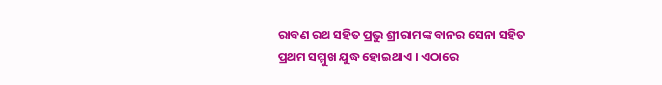ରାବଣ ରଥ ସହିତ ପ୍ରଭୁ ଶ୍ରୀରାମଙ୍କ ବାନର ସେନା ସହିତ ପ୍ରଥମ ସମ୍ମୁଖ ଯୁଦ୍ଧ ହୋଇଥାଏ । ଏଠାରେ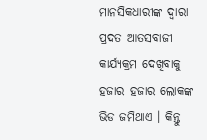ମାନସିକଧାରୀଙ୍କ ଦ୍ୱାରା ପ୍ରଦତ ଆତସବାଜୀ କାର୍ଯ୍ୟକ୍ରମ ଦେଖିବାକୁ ହଜାର ହଜାର ଲୋକଙ୍କ ଭିଡ ଜମିଥାଏ । କିନ୍ତୁ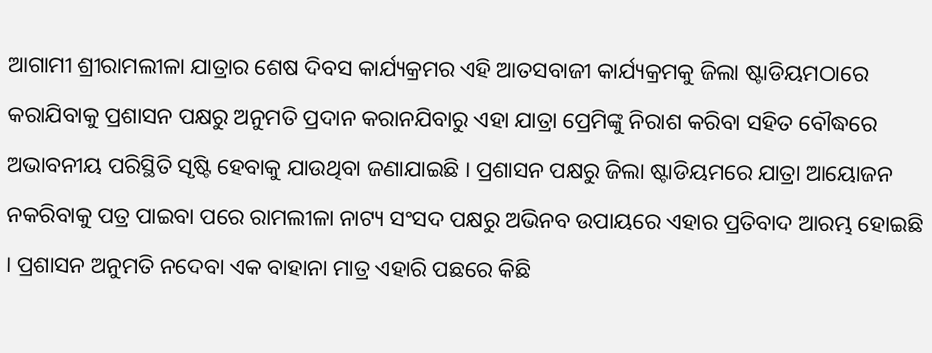ଆଗାମୀ ଶ୍ରୀରାମଲୀଳା ଯାତ୍ରାର ଶେଷ ଦିବସ କାର୍ଯ୍ୟକ୍ରମର ଏହି ଆତସବାଜୀ କାର୍ଯ୍ୟକ୍ରମକୁ ଜିଲା ଷ୍ଟାଡିୟମଠାରେ କରାଯିବାକୁ ପ୍ରଶାସନ ପକ୍ଷରୁ ଅନୁମତି ପ୍ରଦାନ କରାନଯିବାରୁ ଏହା ଯାତ୍ରା ପ୍ରେମିଙ୍କୁ ନିରାଶ କରିବା ସହିତ ବୌଦ୍ଧରେ ଅଭାବନୀୟ ପରିସ୍ଥିତି ସୃଷ୍ଟି ହେବାକୁ ଯାଉଥିବା ଜଣାଯାଇଛି । ପ୍ରଶାସନ ପକ୍ଷରୁ ଜିଲା ଷ୍ଟାଡିୟମରେ ଯାତ୍ରା ଆୟୋଜନ ନକରିବାକୁ ପତ୍ର ପାଇବା ପରେ ରାମଲୀଳା ନାଟ୍ୟ ସଂସଦ ପକ୍ଷରୁ ଅଭିନବ ଉପାୟରେ ଏହାର ପ୍ରତିବାଦ ଆରମ୍ଭ ହୋଇଛି । ପ୍ରଶାସନ ଅନୁମତି ନଦେବା ଏକ ବାହାନା ମାତ୍ର ଏହାରି ପଛରେ କିଛି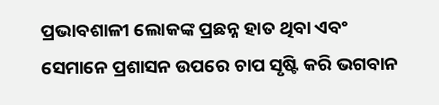ପ୍ରଭାବଶାଳୀ ଲୋକଙ୍କ ପ୍ରଛନ୍ନ ହାତ ଥିବା ଏବଂ ସେମାନେ ପ୍ରଶାସନ ଉପରେ ଚାପ ସୃଷ୍ଟି କରି ଭଗବାନ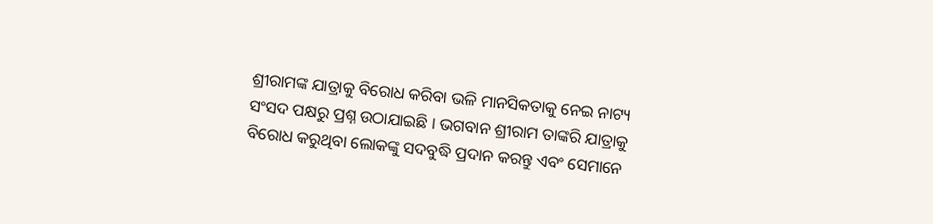ଶ୍ରୀରାମଙ୍କ ଯାତ୍ରାକୁ ବିରୋଧ କରିବା ଭଳି ମାନସିକତାକୁ ନେଇ ନାଟ୍ୟ ସଂସଦ ପକ୍ଷରୁ ପ୍ରଶ୍ନ ଉଠାଯାଇଛି । ଭଗବାନ ଶ୍ରୀରାମ ତାଙ୍କରି ଯାତ୍ରାକୁ ବିରୋଧ କରୁଥିବା ଲୋକଙ୍କୁ ସଦବୁଦ୍ଧି ପ୍ରଦାନ କରନ୍ତୁ ଏବଂ ସେମାନେ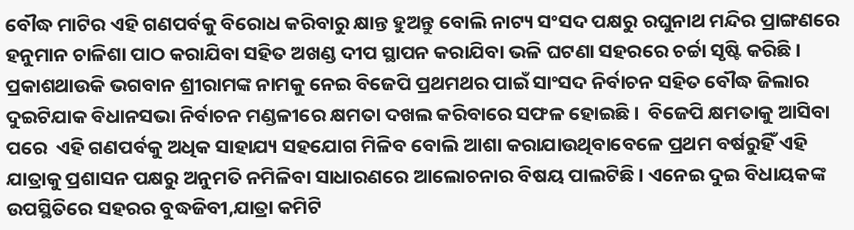ବୌଦ୍ଧ ମାଟିର ଏହି ଗଣପର୍ବକୁ ବିରୋଧ କରିବାରୁ କ୍ଷାନ୍ତ ହୁଅନ୍ତୁ ବୋଲି ନାଟ୍ୟ ସଂସଦ ପକ୍ଷରୁ ରଘୁନାଥ ମନ୍ଦିର ପ୍ରାଙ୍ଗଣରେ ହନୁମାନ ଚାଳିଶା ପାଠ କରାଯିବା ସହିତ ଅଖଣ୍ଡ ଦୀପ ସ୍ଥାପନ କରାଯିବା ଭଳି ଘଟଣା ସହରରେ ଚର୍ଚ୍ଚା ସୃଷ୍ଟି କରିଛି । ପ୍ରକାଶଥାଉକି ଭଗବାନ ଶ୍ରୀରାମଙ୍କ ନାମକୁ ନେଇ ବିଜେପି ପ୍ରଥମଥର ପାଇଁ ସାଂସଦ ନିର୍ବାଚନ ସହିତ ବୌଦ୍ଧ ଜିଲାର ଦୁଇଟିଯାକ ବିଧାନସଭା ନିର୍ବାଚନ ମଣ୍ଡଳୀରେ କ୍ଷମତା ଦଖଲ କରିବାରେ ସଫଳ ହୋଇଛି ।  ବିଜେପି କ୍ଷମତାକୁ ଆସିବା ପରେ  ଏହି ଗଣପର୍ବକୁ ଅଧିକ ସାହାଯ୍ୟ ସହଯୋଗ ମିଳିବ ବୋଲି ଆଶା କରାଯାଉଥିବାବେଳେ ପ୍ରଥମ ବର୍ଷରୁହିଁ ଏହି ଯାତ୍ରାକୁ ପ୍ରଶାସନ ପକ୍ଷରୁ ଅନୁମତି ନମିଳିବା ସାଧାରଣରେ ଆଲୋଚନାର ବିଷୟ ପାଲଟିଛି । ଏନେଇ ଦୁଇ ବିଧାୟକଙ୍କ ଉପସ୍ଥିତିରେ ସହରର ବୁଦ୍ଧଜିବୀ,ଯାତ୍ରା କମିଟି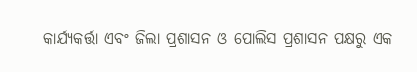କାର୍ଯ୍ୟକର୍ତ୍ତା ଏବଂ ଜିଲା ପ୍ରଶାସନ ଓ ପୋଲିସ ପ୍ରଶାସନ ପକ୍ଷରୁ ଏକ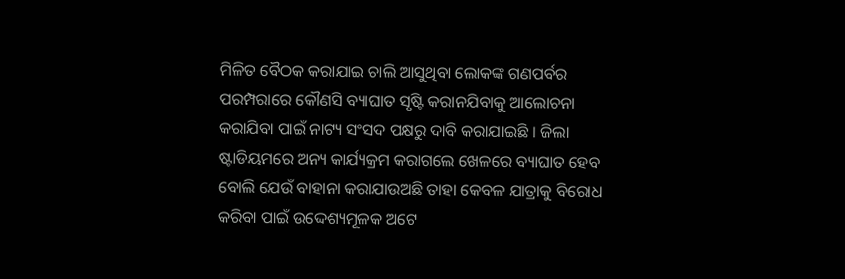ମିଳିତ ବୈଠକ କରାଯାଇ ଚାଲି ଆସୁଥିବା ଲୋକଙ୍କ ଗଣପର୍ବର ପରମ୍ପରାରେ କୌଣସି ବ୍ୟାଘାତ ସୃଷ୍ଟି କରାନଯିବାକୁ ଆଲୋଚନା କରାଯିବା ପାଇଁ ନାଟ୍ୟ ସଂସଦ ପକ୍ଷରୁ ଦାବି କରାଯାଇଛି । ଜିଲା ଷ୍ଟାଡିୟମରେ ଅନ୍ୟ କାର୍ଯ୍ୟକ୍ରମ କରାଗଲେ ଖେଳରେ ବ୍ୟାଘାତ ହେବ ବୋଲି ଯେଉଁ ବାହାନା କରାଯାଉଅଛି ତାହା କେବଳ ଯାତ୍ରାକୁ ବିରୋଧ କରିବା ପାଇଁ ଉଦ୍ଦେଶ୍ୟମୂଳକ ଅଟେ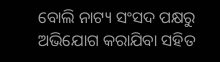ବୋଲି ନାଟ୍ୟ ସଂସଦ ପକ୍ଷରୁ ଅଭିଯୋଗ କରାଯିବା ସହିତ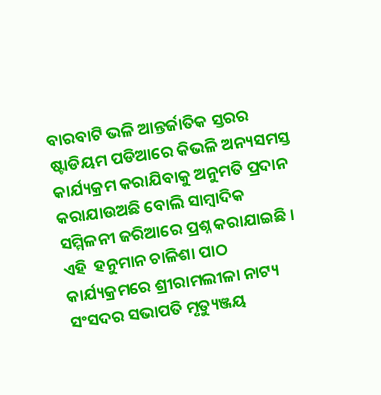ବାରବାଟି ଭଳି ଆନ୍ତର୍ଜାତିକ ସ୍ତରର ଷ୍ଟାଡିୟମ ପଡିଆରେ କିଭଳି ଅନ୍ୟସମସ୍ତ କାର୍ଯ୍ୟକ୍ରମ କରାଯିବାକୁ ଅନୁମତି ପ୍ରଦାନ କରାଯାଉଅଛି ବୋଲି ସାମ୍ବାଦିକ ସମ୍ମିଳନୀ ଜରିଆରେ ପ୍ରଶ୍ନ କରାଯାଇଛି । ଏହି  ହନୁମାନ ଚାଳିଶା ପାଠ କାର୍ଯ୍ୟକ୍ରମରେ ଶ୍ରୀରାମଲୀଳା ନାଟ୍ୟ ସଂସଦର ସଭାପତି ମୃତ୍ୟୁଞ୍ଜୟ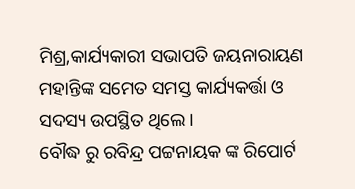ମିଶ୍ର,କାର୍ଯ୍ୟକାରୀ ସଭାପତି ଜୟନାରାୟଣ ମହାନ୍ତିଙ୍କ ସମେତ ସମସ୍ତ କାର୍ଯ୍ୟକର୍ତ୍ତା ଓ ସଦସ୍ୟ ଉପସ୍ଥିତ ଥିଲେ ।
ବୌଦ୍ଧ ରୁ ରବିନ୍ଦ୍ର ପଟ୍ଟନାୟକ ଙ୍କ ରିପୋର୍ଟ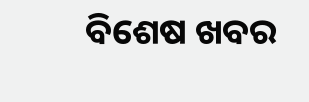ବିଶେଷ ଖବର